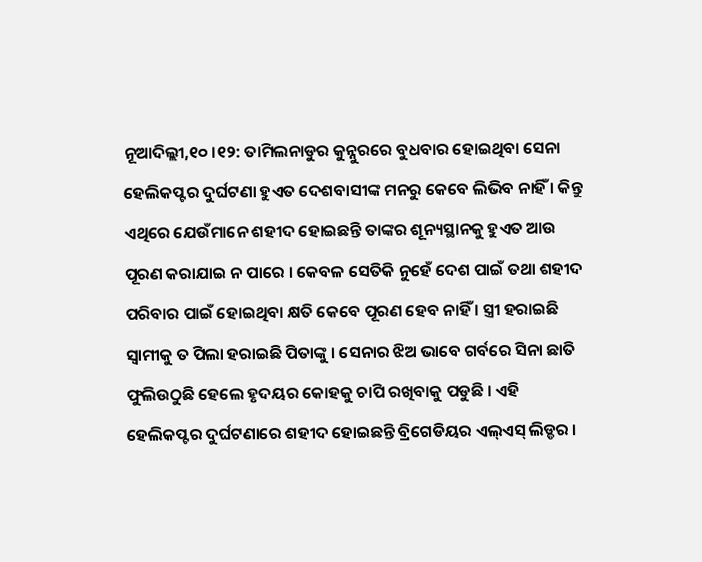ନୂଆଦିଲ୍ଲୀ,୧୦ ।୧୨: ତାମିଲନାଡୁର କୁନ୍ନୁରରେ ବୁଧବାର ହୋଇଥିବା ସେନା ହେଲିକପ୍ଟର ଦୁର୍ଘଟଣା ହୁଏତ ଦେଶବାସୀଙ୍କ ମନରୁ କେବେ ଲିଭିବ ନାହିଁ । କିନ୍ତୁ ଏଥିରେ ଯେଉଁମାନେ ଶହୀଦ ହୋଇଛନ୍ତି ତାଙ୍କର ଶୂନ୍ୟସ୍ଥାନକୁ ହୁଏତ ଆଉ ପୂରଣ କରାଯାଇ ନ ପାରେ । କେବଳ ସେତିକି ନୁହେଁ ଦେଶ ପାଇଁ ତଥା ଶହୀଦ ପରିବାର ପାଇଁ ହୋଇଥିବା କ୍ଷତି କେବେ ପୂରଣ ହେବ ନାହିଁ । ସ୍ତ୍ରୀ ହରାଇଛି ସ୍ୱାମୀକୁ ତ ପିଲା ହରାଇଛି ପିତାଙ୍କୁ । ସେନାର ଝିଅ ଭାବେ ଗର୍ବରେ ସିନା ଛାତି ଫୁଲିଉଠୁଛି ହେଲେ ହୃଦୟର କୋହକୁ ଚାପି ରଖିବାକୁ ପଡୁଛି । ଏହି ହେଲିକପ୍ଟର ଦୁର୍ଘଟଣାରେ ଶହୀଦ ହୋଇଛନ୍ତି ବ୍ରିଗେଡିୟର ଏଲ୍ଏସ୍ ଲିଡ୍ଡର ।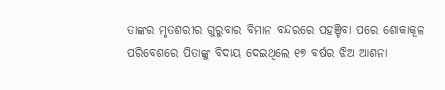ତାଙ୍କର ମୃତଶରୀର ଗୁରୁବାର ବିମାନ ବନ୍ଦରରେ ପହଞ୍ଚିବା ପରେ ଶୋକାକୂଳ ପରିବେଶରେ ପିତାଙ୍କୁ ବିଦାୟ ଦେଇଥିଲେ ୧୭ ବର୍ଷର ଝିଅ ଆଶନା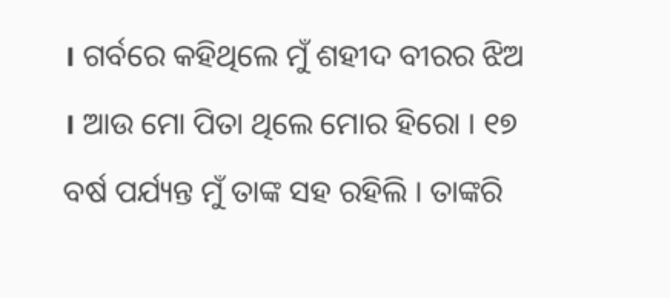। ଗର୍ବରେ କହିଥିଲେ ମୁଁ ଶହୀଦ ବୀରର ଝିଅ । ଆଉ ମୋ ପିତା ଥିଲେ ମୋର ହିରୋ । ୧୭ ବର୍ଷ ପର୍ଯ୍ୟନ୍ତ ମୁଁ ତାଙ୍କ ସହ ରହିଲି । ତାଙ୍କରି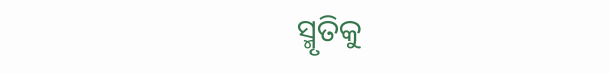ସ୍ମୃତିକୁ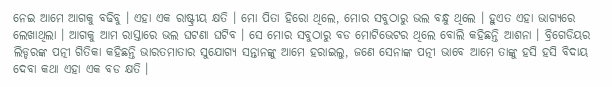ନେଇ ଆମେ ଆଗକୁ ବଢିବୁ । ଏହା ଏକ ରାଷ୍ଟ୍ରୀୟ କ୍ଷତି । ମୋ ପିତା ହିରୋ ଥିଲେ, ମୋର ସବୁଠାରୁ ଭଲ ବନ୍ଧୁ ଥିଲେ । ହୁଏତ ଏହା ଭାଗ୍ୟରେ ଲେଖାଥିଲା । ଆଗକୁ ଆମ ରାସ୍ତାରେ ଭଲ ଘଟଣା ଘଟିବ । ସେ ମୋର ସବୁଠାରୁ ବଡ ମୋଟିଭେଟର ଥିଲେ ବୋଲି କହିଛନ୍ତି ଆଶନା । ବ୍ରିଗେଡିୟର ଲିଡ୍ଡରଙ୍କ ପତ୍ନୀ ଗିତିକା କହିଛନ୍ତି ଭାରତମାତାର ସୁଯୋଗ୍ୟ ସନ୍ତାନଙ୍କୁ ଆମେ ହରାଇଲୁ, ଜଣେ ସେନାଙ୍କ ପତ୍ନୀ ଭାବେ ଆମେ ତାଙ୍କୁ ହସି ହସି ବିଦାୟ ଦେବା କଥା ଏହା ଏକ ବଡ କ୍ଷତି ।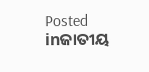Posted inଜାତୀୟ